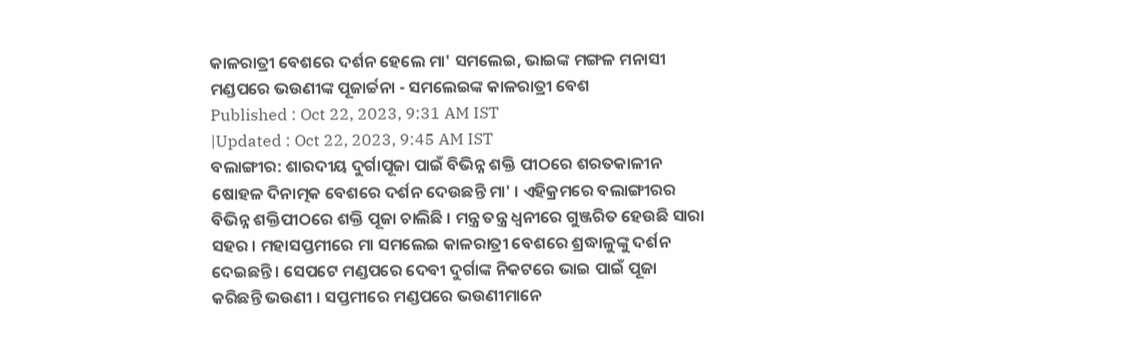କାଳରାତ୍ରୀ ବେଶରେ ଦର୍ଶନ ହେଲେ ମା' ସମଲେଇ, ଭାଇଙ୍କ ମଙ୍ଗଳ ମନାସୀ ମଣ୍ଡପରେ ଭଉଣୀଙ୍କ ପୂଜାର୍ଚ୍ଚନା - ସମଲେଇଙ୍କ କାଳରାତ୍ରୀ ବେଶ
Published : Oct 22, 2023, 9:31 AM IST
|Updated : Oct 22, 2023, 9:45 AM IST
ବଲାଙ୍ଗୀର: ଶାରଦୀୟ ଦୁର୍ଗାପୂଜା ପାଇଁ ବିଭିନ୍ନ ଶକ୍ତି ପୀଠରେ ଶରତକାଳୀନ ଷୋହଳ ଦିନାତ୍ମକ ବେଶରେ ଦର୍ଶନ ଦେଉଛନ୍ତି ମା' । ଏହିକ୍ରମରେ ବଲାଙ୍ଗୀରର ବିଭିନ୍ନ ଶକ୍ତିପୀଠରେ ଶକ୍ତି ପୂଜା ଚାଲିଛି । ମନ୍ତ୍ର ତନ୍ତ୍ର ଧ୍ୱନୀରେ ଗୁଞ୍ଜରିତ ହେଉଛି ସାରା ସହର । ମହାସପ୍ତମୀରେ ମା ସମଲେଇ କାଳରାତ୍ରୀ ବେଶରେ ଶ୍ରଦ୍ଧାଳୁଙ୍କୁ ଦର୍ଶନ ଦେଇଛନ୍ତି । ସେପଟେ ମଣ୍ଡପରେ ଦେବୀ ଦୁର୍ଗାଙ୍କ ନିକଟରେ ଭାଇ ପାଇଁ ପୂଜା କରିଛନ୍ତି ଭଉଣୀ । ସପ୍ତମୀରେ ମଣ୍ଡପରେ ଭଉଣୀମାନେ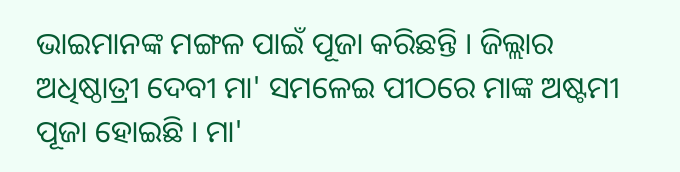ଭାଇମାନଙ୍କ ମଙ୍ଗଳ ପାଇଁ ପୂଜା କରିଛନ୍ତି । ଜିଲ୍ଲାର ଅଧିଷ୍ଠାତ୍ରୀ ଦେବୀ ମା' ସମଳେଇ ପୀଠରେ ମାଙ୍କ ଅଷ୍ଟମୀ ପୂଜା ହୋଇଛି । ମା'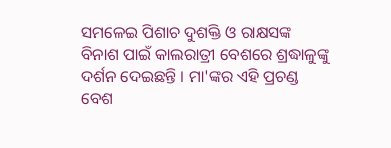ସମଳେଇ ପିଶାଚ ଦୁଶକ୍ତି ଓ ରାକ୍ଷସଙ୍କ ବିନାଶ ପାଇଁ କାଲରାତ୍ରୀ ବେଶରେ ଶ୍ରଦ୍ଧାଳୁଙ୍କୁ ଦର୍ଶନ ଦେଇଛନ୍ତି । ମା'ଙ୍କର ଏହି ପ୍ରଚଣ୍ଡ ବେଶ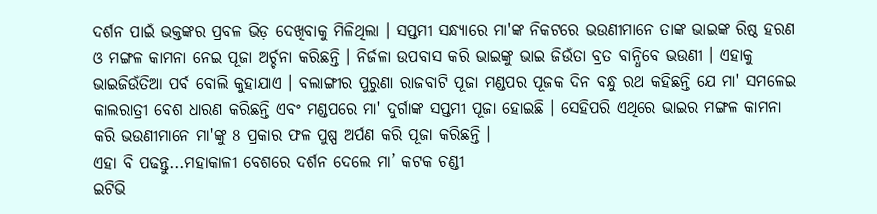ଦର୍ଶନ ପାଇଁ ଭକ୍ତଙ୍କର ପ୍ରବଳ ଭିଡ଼ ଦେଖିବାକୁ ମିଳିଥିଲା । ସପ୍ତମୀ ସନ୍ଧ୍ୟାରେ ମା'ଙ୍କ ନିକଟରେ ଭଉଣୀମାନେ ତାଙ୍କ ଭାଇଙ୍କ ରିଷ୍ଠ ହରଣ ଓ ମଙ୍ଗଳ କାମନା ନେଇ ପୂଜା ଅର୍ଚ୍ଚନା କରିଛନ୍ତି । ନିର୍ଜଳା ଉପବାସ କରି ଭାଇଙ୍କୁ ଭାଇ ଜିଉଁତା ବ୍ରତ ବାନ୍ଧିବେ ଭଉଣୀ । ଏହାକୁ ଭାଇଜିଉଁତିଆ ପର୍ବ ବୋଲି କୁହାଯାଏ । ବଲାଙ୍ଗୀର ପୁରୁଣା ରାଜବାଟି ପୂଜା ମଣ୍ଡପର ପୂଜକ ଦିନ ବନ୍ଧୁ ରଥ କହିଛନ୍ତି ଯେ ମା' ସମଳେଇ କାଲରାତ୍ରୀ ବେଶ ଧାରଣ କରିଛନ୍ତି ଏବଂ ମଣ୍ଡପରେ ମା' ଦୁର୍ଗାଙ୍କ ସପ୍ତମୀ ପୂଜା ହୋଇଛି । ସେହିପରି ଏଥିରେ ଭାଇର ମଙ୍ଗଳ କାମନା କରି ଭଉଣୀମାନେ ମା'ଙ୍କୁ 8 ପ୍ରକାର ଫଳ ପୁଷ୍ପ ଅର୍ପଣ କରି ପୂଜା କରିଛନ୍ତି ।
ଏହା ବି ପଢନ୍ତୁ...ମହାକାଳୀ ବେଶରେ ଦର୍ଶନ ଦେଲେ ମା’ କଟକ ଚଣ୍ଡୀ
ଇଟିଭି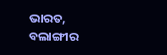ଭାରତ, ବଲାଙ୍ଗୀର